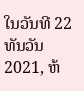ໃນວັນທີ 22 ທັນວັນ 2021, ຫ້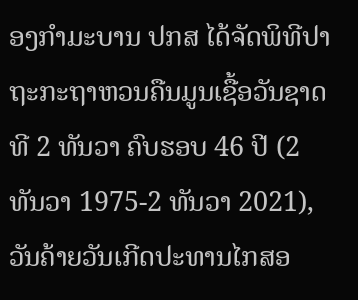ອງກຳມະບານ ປກສ ໄດ້ຈັດພິທີປາຖະກະຖາຫວນຄືນມູນເຊື້ອວັນຊາດທີ 2 ທັນວາ ຄົບຮອບ 46 ປີ (2 ທັນວາ 1975-2 ທັນວາ 2021), ວັນຄ້າຍວັນເກີດປະທານໄກສອ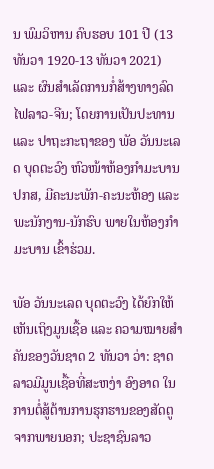ນ ພົມວິຫານ ຄົບຮອບ 101 ປີ (13 ທັນວາ 1920-13 ທັນວາ 2021) ແລະ ຜົນສໍາເລັດການກໍ່ສ້າງທາງລົດໄຟລາວ-ຈີນ; ໂດຍການເປັນປະທານ ແລະ ປາຖະກະຖາຂອງ ພັອ ວັນນະເລດ ບຸດຕະວົງ ຫົວໜ້າຫ້ອງກຳມະບານ ປກສ, ມີຄະນະພັກ-ຄະນະຫ້ອງ ແລະ ພະນັກງານ-ນັກຮົບ ພາຍໃນຫ້ອງກໍາມະບານ ເຂົ້າຮ່ວມ.

ພັອ ວັນນະເລດ ບຸດຕະວົງ ໄດ້ຍົກໃຫ້ເຫັນເຖິງມູນເຊື້ອ ແລະ ຄວາມໝາຍສໍາຄັນຂອງວັນຊາດ 2 ທັນວາ ວ່າ: ຊາດລາວມີມູນເຊື້ອທີ່ສະຫງ່າ ອົງອາດ ໃນການຕໍ່ສູ້ຕ້ານການຮຸກຮານຂອງສັດຕູຈາກພາຍນອກ; ປະຊາຊົນລາວ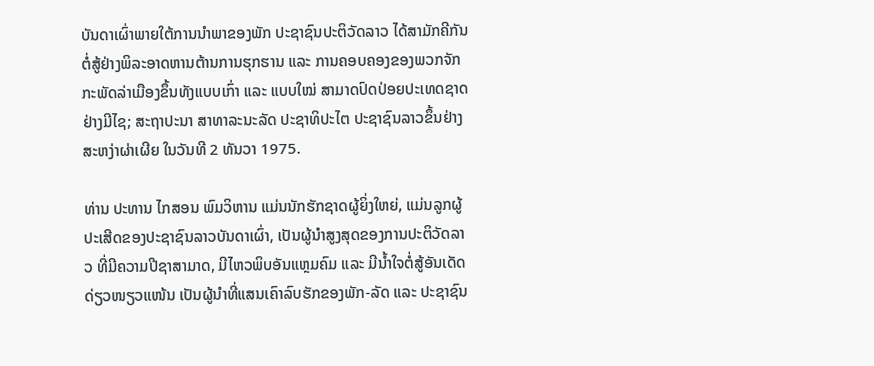ບັນດາເຜົ່າພາຍໃຕ້ການນຳພາຂອງພັກ ປະຊາຊົນປະຕິວັດລາວ ໄດ້ສາມັກຄີກັນຕໍ່ສູ້ຢ່າງພິລະອາດຫານຕ້ານການຮຸກຮານ ແລະ ການຄອບຄອງຂອງພວກຈັກກະພັດລ່າເມືອງຂຶ້ນທັງແບບເກົ່າ ແລະ ແບບໃໝ່ ສາມາດປົດປ່ອຍປະເທດຊາດຢ່າງມີໄຊ; ສະຖາປະນາ ສາທາລະນະລັດ ປະຊາທິປະໄຕ ປະຊາຊົນລາວຂຶ້ນຢ່າງສະຫງ່າຜ່າເຜີຍ ໃນວັນທີ 2 ທັນວາ 1975.

ທ່ານ ປະທານ ໄກສອນ ພົມວິຫານ ແມ່ນນັກຮັກຊາດຜູ້ຍິ່ງໃຫຍ່, ແມ່ນລູກຜູ້ປະເສີດຂອງປະຊາຊົນລາວບັນດາເຜົ່າ, ເປັນຜູ້ນຳສູງສຸດຂອງການປະຕິວັດລາວ ທີ່ມີຄວາມປີຊາສາມາດ, ມີໄຫວພິບອັນແຫຼມຄົມ ແລະ ມີນໍ້າໃຈຕໍ່ສູ້ອັນເດັດດ່ຽວໜຽວແໜ້ນ ເປັນຜູ້ນຳທີ່ແສນເຄົາລົບຮັກຂອງພັກ-ລັດ ແລະ ປະຊາຊົນ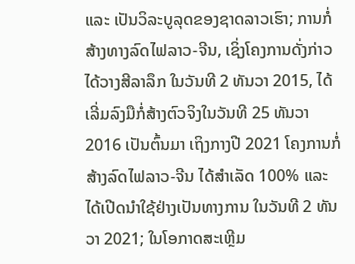ແລະ ເປັນວິລະບູລຸດຂອງຊາດລາວເຮົາ; ການກໍ່ສ້າງທາງລົດໄຟລາວ-ຈີນ, ເຊິ່ງໂຄງການດັ່ງກ່າວໄດ້ວາງສີລາລຶກ ໃນວັນທີ 2 ທັນວາ 2015, ໄດ້ເລີ່ມລົງມືກໍ່ສ້າງຕົວຈິງໃນວັນທີ 25 ທັນວາ 2016 ເປັນຕົ້ນມາ ເຖິງກາງປີ 2021 ໂຄງການກໍ່ສ້າງລົດໄຟລາວ-ຈີນ ໄດ້ສໍາເລັດ 100% ແລະ ໄດ້ເປີດນໍາໃຊ້ຢ່າງເປັນທາງການ ໃນວັນທີ 2 ທັນວາ 2021; ໃນໂອກາດສະເຫຼີມ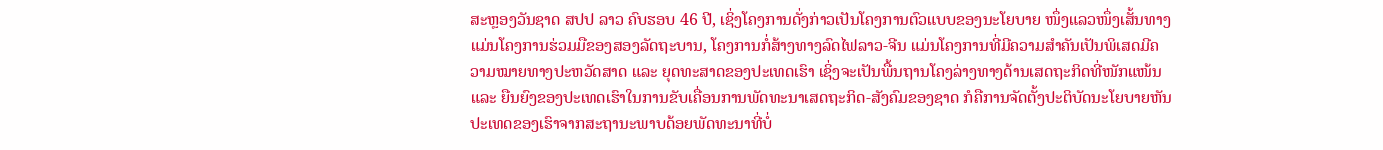ສະຫຼອງວັນຊາດ ສປປ ລາວ ຄົບຮອບ 46 ປີ, ເຊິ່ງໂຄງການດັ່ງກ່າວເປັນໂຄງການຕົວແບບຂອງນະໂຍບາຍ ໜຶ່ງແລວໜຶ່ງເສັ້ນທາງ ແມ່ນໂຄງການຮ່ວມມືຂອງສອງລັດຖະບານ, ໂຄງການກໍ່ສ້າງທາງລົດໄຟລາວ-ຈີນ ແມ່ນໂຄງການທີ່ມີຄວາມສໍາຄັນເປັນພິເສດມີຄວາມໝາຍທາງປະຫວັດສາດ ແລະ ຍຸດທະສາດຂອງປະເທດເຮົາ ເຊິ່ງຈະເປັນພື້ນຖານໂຄງລ່າງທາງດ້ານເສດຖະກິດທີ່ໜັກແໜ້ນ ແລະ ຍືນຍົງຂອງປະເທດເຮົາໃນການຂັບເຄື່ອນການພັດທະນາເສດຖະກິດ-ສັງຄົມຂອງຊາດ ກໍຄືການຈັດຕັ້ງປະຕິບັດນະໂຍບາຍຫັນປະເທດຂອງເຮົາຈາກສະຖານະພາບດ້ອຍພັດທະນາທີ່ບໍ່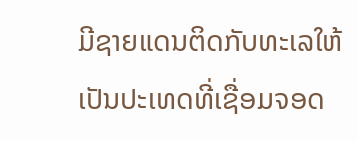ມີຊາຍແດນຕິດກັບທະເລໃຫ້ເປັນປະເທດທີ່ເຊື່ອມຈອດ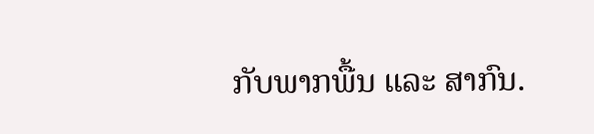ກັບພາກພື້ນ ແລະ ສາກົນ.